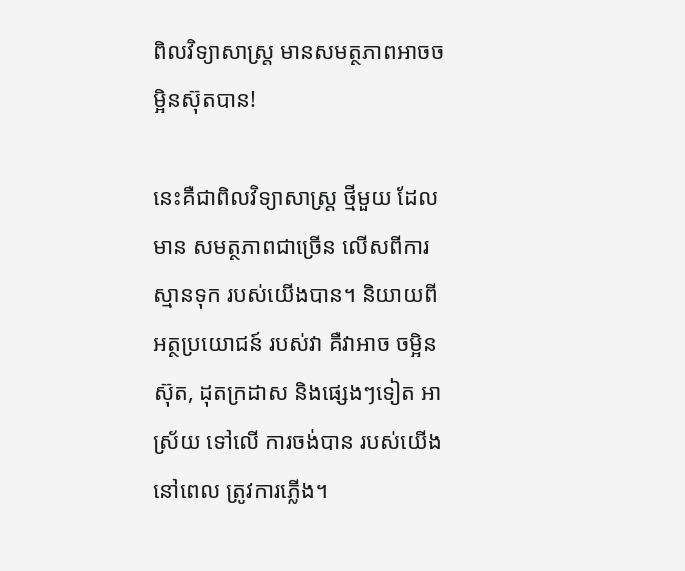ពិលវិទ្យាសាស្រ្ត មានសមត្ថភាពអាចចម្អិនស៊ុតបាន!

នេះគឺជាពិលវិទ្យាសាស្រ្ត ថ្មីមួយ ដែលមាន សមត្ថភាពជាច្រើន លើសពីការ ស្មានទុក របស់យើងបាន។ និយាយពី អត្ថប្រយោជន៍ របស់វា គឺវាអាច ចម្អិនស៊ុត, ដុតក្រដាស និងផ្សេងៗទៀត អាស្រ័យ ទៅលើ ការចង់បាន របស់យើង នៅពេល ត្រូវការភ្លើង។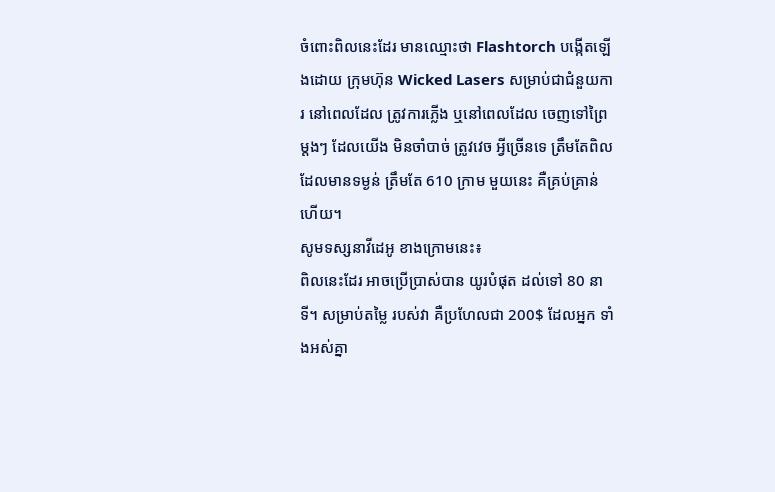ចំពោះពិលនេះដែរ មានឈ្មោះថា Flashtorch បង្កើតឡើងដោយ ក្រុមហ៊ុន Wicked Lasers សម្រាប់ជាជំនួយការ នៅពេលដែល ត្រូវការភ្លើង ឬនៅពេលដែល ចេញទៅព្រៃម្តងៗ ដែលយើង មិនចាំបាច់ ត្រូវវេច អ្វីច្រើនទេ ត្រឹមតែពិល ដែលមានទម្ងន់ ត្រឹមតែ 610 ក្រាម មួយនេះ គឺគ្រប់គ្រាន់ហើយ។
សូមទស្សនាវីដេអូ ខាងក្រោមនេះ៖
ពិលនេះដែរ អាចប្រើប្រាស់បាន យូរបំផុត ដល់ទៅ 80 នាទី។ សម្រាប់តម្លៃ របស់វា គឺប្រហែលជា 200$ ដែលអ្នក ទាំងអស់គ្នា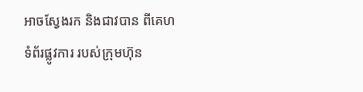អាចស្វែងរក និងជាវបាន ពីគេហទំព័រផ្លូវការ របស់ក្រុមហ៊ុន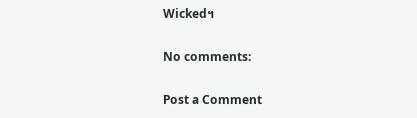Wicked។

No comments:

Post a Comment